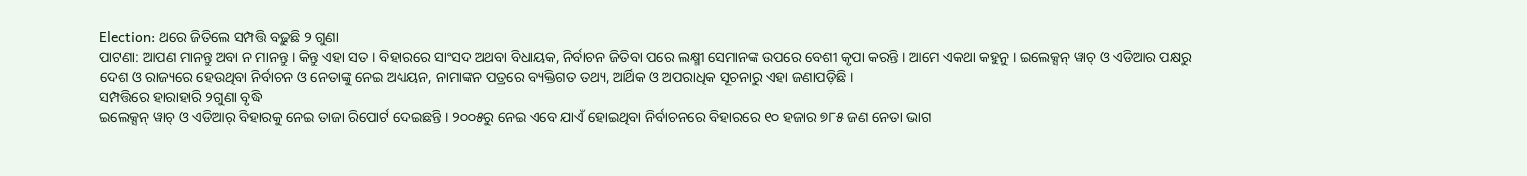Election: ଥରେ ଜିତିଲେ ସମ୍ପତ୍ତି ବଢ଼ୁଛି ୨ ଗୁଣା
ପାଟଣା: ଆପଣ ମାନନ୍ତୁ ଅବା ନ ମାନନ୍ତୁ । କିନ୍ତୁ ଏହା ସତ । ବିହାରରେ ସାଂସଦ ଅଥବା ବିଧାୟକ, ନିର୍ବାଚନ ଜିତିବା ପରେ ଲକ୍ଷ୍ମୀ ସେମାନଙ୍କ ଉପରେ ବେଶୀ କୃପା କରନ୍ତି । ଆମେ ଏକଥା କହୁନୁ । ଇଲେକ୍ସନ୍ ୱାଚ୍ ଓ ଏଡିଆର ପକ୍ଷରୁ ଦେଶ ଓ ରାଜ୍ୟରେ ହେଉଥିବା ନିର୍ବାଚନ ଓ ନେତାଙ୍କୁ ନେଇ ଅଧ୍ୟୟନ, ନାମାଙ୍କନ ପତ୍ରରେ ବ୍ୟକ୍ତିଗତ ତଥ୍ୟ, ଆର୍ଥିକ ଓ ଅପରାଧିକ ସୂଚନାରୁ ଏହା ଜଣାପଡ଼ିଛି ।
ସମ୍ପତ୍ତିରେ ହାରାହାରି ୨ଗୁଣା ବୃଦ୍ଧି
ଇଲେକ୍ସନ୍ ୱାଚ୍ ଓ ଏଡିଆର୍ ବିହାରକୁ ନେଇ ତାଜା ରିପୋର୍ଟ ଦେଇଛନ୍ତି । ୨୦୦୫ରୁ ନେଇ ଏବେ ଯାଏଁ ହୋଇଥିବା ନିର୍ବାଚନରେ ବିହାରରେ ୧୦ ହଜାର ୭୮୫ ଜଣ ନେତା ଭାଗ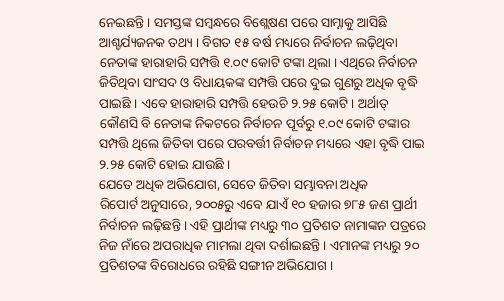ନେଇଛନ୍ତି । ସମସ୍ତଙ୍କ ସମ୍ବନ୍ଧରେ ବିଶ୍ଲେଷଣ ପରେ ସାମ୍ନାକୁ ଆସିଛି ଆଶ୍ଚର୍ଯ୍ୟଜନକ ତଥ୍ୟ । ବିଗତ ୧୫ ବର୍ଷ ମଧ୍ୟରେ ନିର୍ବାଚନ ଲଢ଼ିଥିବା ନେତାଙ୍କ ହାରାହାରି ସମ୍ପତ୍ତି ୧.୦୯ କୋଟି ଟଙ୍କା ଥିଲା । ଏଥିରେ ନିର୍ବାଚନ ଜିତିଥିବା ସାଂସଦ ଓ ବିଧାୟକଙ୍କ ସମ୍ପତ୍ତି ପରେ ଦୁଇ ଗୁଣରୁ ଅଧିକ ବୃଦ୍ଧି ପାଇଛି । ଏବେ ହାରାହାରି ସମ୍ପତ୍ତି ହେଉଚି ୨.୨୫ କୋଟି । ଅର୍ଥାତ୍ କୌଣସି ବି ନେତାଙ୍କ ନିକଟରେ ନିର୍ବାଚନ ପୂର୍ବରୁ ୧.୦୯ କୋଟି ଟଙ୍କାର ସମ୍ପତ୍ତି ଥିଲେ ଜିତିବା ପରେ ପରବର୍ତ୍ତୀ ନିର୍ବାଚନ ମଧ୍ୟରେ ଏହା ବୃଦ୍ଧି ପାଇ ୨.୨୫ କୋଟି ହୋଇ ଯାଉଛି ।
ଯେତେ ଅଧିକ ଅଭିଯୋଗ, ସେତେ ଜିତିବା ସମ୍ଭାବନା ଅଧିକ
ରିପୋର୍ଟ ଅନୁସାରେ, ୨୦୦୫ରୁ ଏବେ ଯାଏଁ ୧୦ ହଜାର ୭୮୫ ଜଣ ପ୍ରାର୍ଥୀ ନିର୍ବାଚନ ଲଢ଼ିଛନ୍ତି । ଏହି ପ୍ରାର୍ଥୀଙ୍କ ମଧ୍ୟରୁ ୩୦ ପ୍ରତିଶତ ନାମାଙ୍କନ ପତ୍ରରେ ନିଜ ନାଁରେ ଅପରାଧିକ ମାମଲା ଥିବା ଦର୍ଶାଇଛନ୍ତି । ଏମାନଙ୍କ ମଧ୍ୟରୁ ୨୦ ପ୍ରତିଶତଙ୍କ ବିରୋଧରେ ରହିଛି ସଙ୍ଗୀନ ଅଭିଯୋଗ ।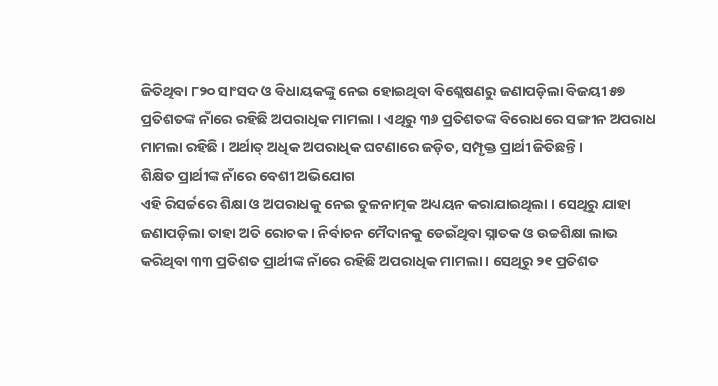ଜିତିଥିବା ୮୨୦ ସାଂସଦ ଓ ବିଧାୟକଙ୍କୁ ନେଇ ହୋଇଥିବା ବିଶ୍ଲେଷଣରୁ ଜଣାପଡ଼ିଲା ବିଜୟୀ ୫୭ ପ୍ରତିଶତଙ୍କ ନାଁରେ ରହିଛି ଅପରାଧିକ ମାମଲା । ଏଥିରୁ ୩୬ ପ୍ରତିଶତଙ୍କ ବିରୋଧରେ ସଙ୍ଗୀନ ଅପରାଧ ମାମଲା ରହିଛି । ଅର୍ଥାତ୍ ଅଧିକ ଅପରାଧିକ ଘଟଣାରେ ଜଡ଼ିତ, ସମ୍ପୃକ୍ତ ପ୍ରାର୍ଥୀ ଜିତିଛନ୍ତି ।
ଶିକ୍ଷିତ ପ୍ରାର୍ଥୀଙ୍କ ନାଁରେ ବେଶୀ ଅଭିଯୋଗ
ଏହି ରିସର୍ଚ୍ଚରେ ଶିକ୍ଷା ଓ ଅପରାଧକୁ ନେଇ ତୁଳନାତ୍ମକ ଅଧ୍ୟୟନ କରାଯାଇଥିଲା । ସେଥିରୁ ଯାହା ଜଣାପଡ଼ିଲା ତାହା ଅତି ରୋଚକ । ନିର୍ବାଚନ ମୈଦାନକୁ ଡେଇଁଥିବା ସ୍ନାତକ ଓ ଉଚ୍ଚଶିକ୍ଷା ଲାଭ କରିଥିବା ୩୩ ପ୍ରତିଶତ ପ୍ରାର୍ଥୀଙ୍କ ନାଁରେ ରହିଛି ଅପରାଧିକ ମାମଲା । ସେଥିରୁ ୨୧ ପ୍ରତିଶତ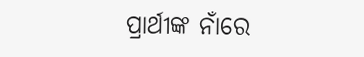ପ୍ରାର୍ଥୀଙ୍କ ନାଁରେ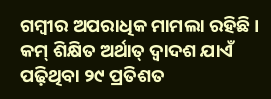ଗମ୍ବୀର ଅପରାଧିକ ମାମଲା ରହିଛି । କମ୍ ଶିକ୍ଷିତ ଅର୍ଥାତ୍ ଦ୍ୱାଦଶ ଯାଏଁ ପଢ଼ିଥିବା ୨୯ ପ୍ରତିଶତ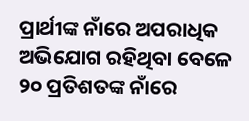ପ୍ରାର୍ଥୀଙ୍କ ନାଁରେ ଅପରାଧିକ ଅଭିଯୋଗ ରହିଥିବା ବେଳେ ୨୦ ପ୍ରତିଶତଙ୍କ ନାଁରେ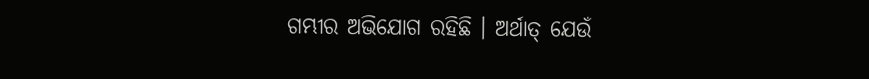ଗମ୍ଭୀର ଅଭିଯୋଗ ରହିଛି । ଅର୍ଥାତ୍ ଯେଉଁ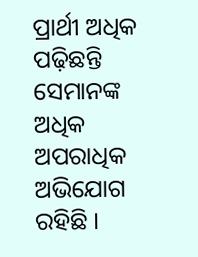ପ୍ରାର୍ଥୀ ଅଧିକ ପଢ଼ିଛନ୍ତି ସେମାନଙ୍କ ଅଧିକ ଅପରାଧିକ ଅଭିଯୋଗ ରହିଛି ।